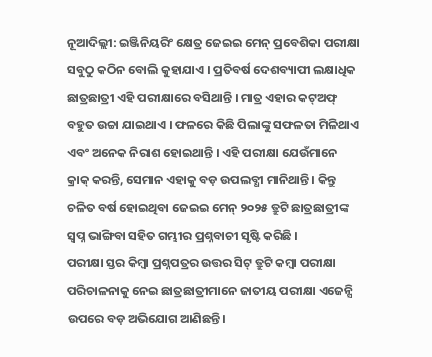ନୂଆଦିଲ୍ଲୀ: ଇଞ୍ଜିନିୟରିଂ କ୍ଷେତ୍ର ଜେଇଇ ମେନ୍ ପ୍ରବେଶିକା ପରୀକ୍ଷା ସବୁଠୁ କଠିନ ବୋଲି କୁହାଯାଏ । ପ୍ରତିବର୍ଷ ଦେଶବ୍ୟାପୀ ଲକ୍ଷାଧିକ ଛାତ୍ରଛାତ୍ରୀ ଏହି ପରୀକ୍ଷାରେ ବସିଥାନ୍ତି । ମାତ୍ର ଏହାର କଟ୍ଅଫ୍ ବହୁତ ଉଚ୍ଚା ଯାଇଥାଏ । ଫଳରେ କିଛି ପିଲାଙ୍କୁ ସଫଳତା ମିଳିଥାଏ ଏବଂ ଅନେକ ନିରାଶ ହୋଇଥାନ୍ତି । ଏହି ପରୀକ୍ଷା ଯେଉଁମାନେ କ୍ରାକ୍ କରନ୍ତି, ସେମାନ ଏହାକୁ ବଡ଼ ଉପଲବ୍ଧୀ ମାନିଥାନ୍ତି । କିନ୍ତୁ ଚଳିତ ବର୍ଷ ହୋଇଥିବା ଜେଇଇ ମେନ୍ ୨୦୨୫ ତ୍ରୁଟି ଛାତ୍ରଛାତ୍ରୀଙ୍କ ସ୍ବପ୍ନ ଭାଙ୍ଗିବା ସହିତ ଗମ୍ଭୀର ପ୍ରଶ୍ନବାଚୀ ସୃଷ୍ଟି କରିଛି ।
ପରୀକ୍ଷା ସ୍ତର କିମ୍ବା ପ୍ରଶ୍ନପତ୍ରର ଉତ୍ତର ସିଟ୍ ତ୍ରୁଟି କମ୍ବା ପରୀକ୍ଷା ପରିଚାଳନାକୁ ନେଇ ଛାତ୍ରଛାତ୍ରୀମାନେ ଜାତୀୟ ପରୀକ୍ଷା ଏଜେନ୍ସି ଉପରେ ବଡ଼ ଅଭିଯୋଗ ଆଣିଛନ୍ତି।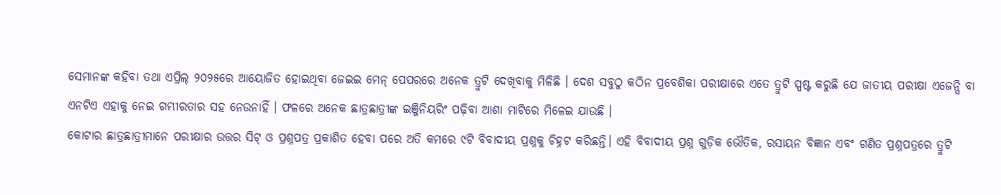ସେମାନଙ୍କ କହିବା ତଥା ଏପ୍ରିଲ୍ ୨୦୨୫ରେ ଆୟୋଜିତ ହୋଇଥିବା ଜେଇଇ ମେନ୍ ପେପରରେ ଅନେକ ତ୍ରୁଟି ଦେଖିବାକୁ ମିଳିଛି । ଦେଶ ସବୁଠୁ କଠିନ ପ୍ରବେଶିକା ପରୀକ୍ଷାରେ ଏତେ ତ୍ରୁଟି ସ୍ପଷ୍ଟ କରୁଛି ଯେ ଜାତୀୟ ପରୀକ୍ଷା ଏଜେନ୍ସି ବା ଏନଟିଏ ଏହାକୁ ନେଇ ଗମ୍ଭୀରତାର ସହ ନେଉନାହିଁ । ଫଳରେ ଅନେକ ଛାତ୍ରଛାତ୍ରୀଙ୍କ ଇଞ୍ଜିନିୟରିଂ ପଢ଼ିବା ଆଶା ମାଟିରେ ମିଳେଇ ଯାଉଛି ।
କୋଟାର ଛାତ୍ରଛାତ୍ରୀମାନେ ପରୀକ୍ଷାର ଉତ୍ତର ସିଟ୍ ଓ ପ୍ରଶ୍ନପତ୍ର ପ୍ରକାଶିତ ହେବା ପରେ ଅତି କମରେ ୯ଟି ବିବାଦୀୟ ପ୍ରଶ୍ନକୁ ଚିହ୍ନଟ କରିଛନ୍ତି। ଏହି ବିବାଦୀୟ ପ୍ରଶ୍ନ ଗୁଡ଼ିକ ଭୌତିକ, ରସାୟନ ବିଜ୍ଞାନ ଏବଂ ଗଣିତ ପ୍ରଶ୍ନପତ୍ରରେ ତ୍ରୁଟି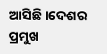ଆସିଛି ।ଦେଶର ପ୍ରମୁଖ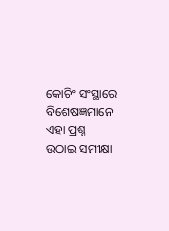କୋଚିଂ ସଂସ୍ଥାରେ ବିଶେଷଜ୍ଞମାନେ ଏହା ପ୍ରଶ୍ନ ଉଠାଇ ସମୀକ୍ଷା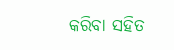କରିବା ସହିତ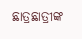ଛାତ୍ରଛାତ୍ରୀଙ୍କ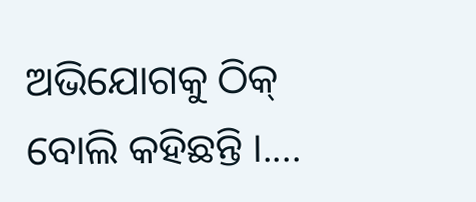ଅଭିଯୋଗକୁ ଠିକ୍ ବୋଲି କହିଛନ୍ତି ।....